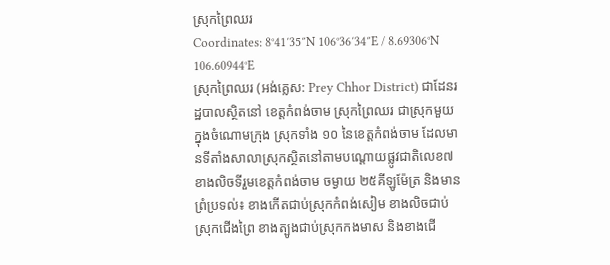ស្រុកព្រៃឈរ
Coordinates: 8°41′35″N 106°36′34″E / 8.69306°N 106.60944°E
ស្រុកព្រៃឈរ (អង់គ្លេស: Prey Chhor District) ជាដែនរដ្ឋបាលស្ថិតនៅ ខេត្តកំពង់ចាម ស្រុកព្រៃឈរ ជាស្រុកមួយក្នុងចំណោមក្រុង ស្រុកទាំង ១០ នៃខេត្តកំពង់ចាម ដែលមានទីតាំងសាលាស្រុកស្ថិតនៅតាមបណ្តោយផ្លូវជាតិលេខ៧ ខាងលិចទីរួមខេត្តកំពង់ចាម ចម្ងាយ ២៥គីឡូម៉ែត្រ និងមានព្រំប្រទល់៖ ខាងកើតជាប់ស្រុកកំពង់សៀម ខាងលិចជាប់ស្រុកជើងព្រៃ ខាងត្បូងជាប់ស្រុកកងមាស និងខាងជើ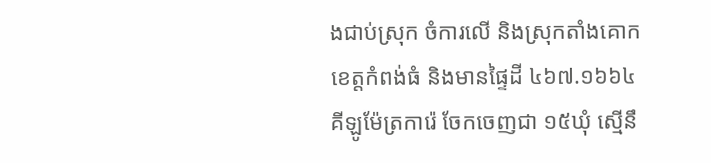ងជាប់ស្រុក ចំការលើ និងស្រុកតាំងគោក ខេត្តកំពង់ធំ និងមានផ្ទៃដី ៤៦៧.១៦៦៤គីឡូម៉ែត្រការ៉េ ចែកចេញជា ១៥ឃុំ ស្មើនឹ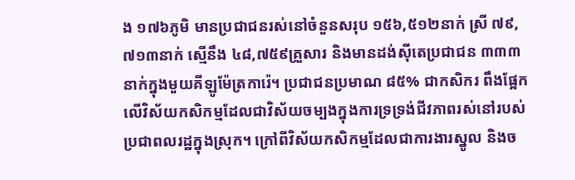ង ១៧៦ភូមិ មានប្រជាជនរស់នៅចំនួនសរុប ១៥៦,៥១២នាក់ ស្រី ៧៩,៧១៣នាក់ ស្មើនឹង ៤៨,៧៥៩គ្រួសារ និងមានដង់ស៊ីតេប្រជាជន ៣៣៣នាក់ក្នុងមួយគីឡូម៉ែត្រការ៉េ។ ប្រជាជនប្រមាណ ៨៥% ជាកសិករ ពឹងផ្អែកលើវិស័យកសិកម្មដែលជាវិស័យចម្បងក្នុងការទ្រទ្រង់ជីវភាពរស់នៅរបស់ប្រជាពលរដ្ឋក្នុងស្រុក។ ក្រៅពីវិស័យកសិកម្មដែលជាការងារស្នូល និងច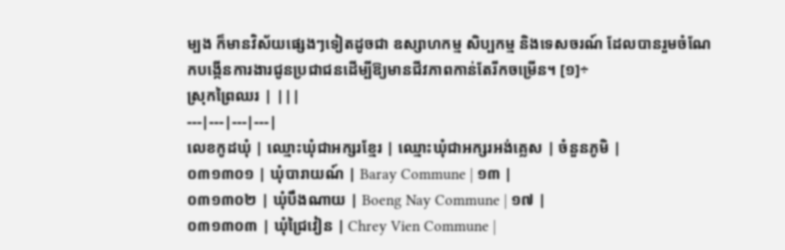ម្បង ក៏មានវិស័យផ្សេងៗទៀតដូចជា ឧស្សាហកម្ម សិប្បកម្ម និងទេសចរណ៍ ដែលបានរួមចំណែកបង្កើនការងារជូនប្រជាជនដើម្បីឱ្យមានជីវភាពកាន់តែរីកចម្រើន។ [១]÷
ស្រុកព្រៃឈរ | |||
---|---|---|---|
លេខកូដឃុំ | ឈ្មោះឃុំជាអក្សរខ្មែរ | ឈ្មោះឃុំជាអក្សរអង់គ្លេស | ចំនួនភូមិ |
០៣១៣០១ | ឃុំបារាយណ៍ | Baray Commune | ១៣ |
០៣១៣០២ | ឃុំបឹងណាយ | Boeng Nay Commune | ១៧ |
០៣១៣០៣ | ឃុំជ្រៃវៀន | Chrey Vien Commune |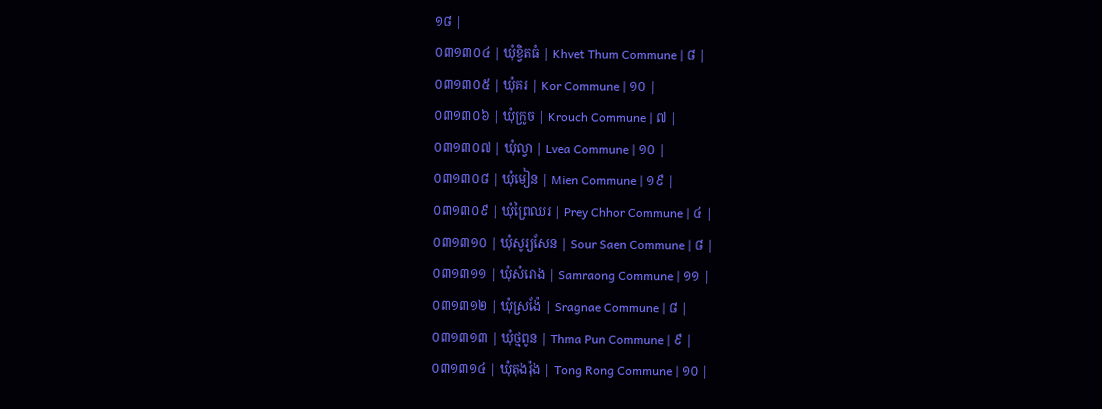១៨ |
០៣១៣០៤ | ឃុំខ្វិតធំ | Khvet Thum Commune | ៨ |
០៣១៣០៥ | ឃុំគរ | Kor Commune | ១០ |
០៣១៣០៦ | ឃុំក្រូច | Krouch Commune | ៧ |
០៣១៣០៧ | ឃុំល្វា | Lvea Commune | ១០ |
០៣១៣០៨ | ឃុំមៀន | Mien Commune | ១៩ |
០៣១៣០៩ | ឃុំព្រៃឈរ | Prey Chhor Commune | ៤ |
០៣១៣១០ | ឃុំសូរ្យសែន | Sour Saen Commune | ៨ |
០៣១៣១១ | ឃុំសំរោង | Samraong Commune | ១១ |
០៣១៣១២ | ឃុំស្រង៉ែ | Sragnae Commune | ៨ |
០៣១៣១៣ | ឃុំថ្មពូន | Thma Pun Commune | ៩ |
០៣១៣១៤ | ឃុំតុងរ៉ុង | Tong Rong Commune | ១០ |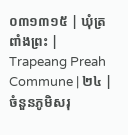០៣១៣១៥ | ឃុំត្រពាំងព្រះ | Trapeang Preah Commune | ២៤ |
ចំនួនភូមិសរុ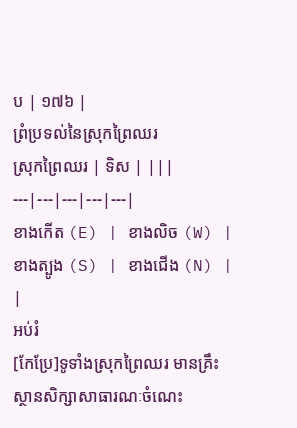ប | ១៧៦ |
ព្រំប្រទល់នៃស្រុកព្រៃឈរ
ស្រុកព្រៃឈរ | ទិស | |||
---|---|---|---|---|
ខាងកើត (E) | ខាងលិច (W) | ខាងត្បូង (S) | ខាងជើង (N) | |
អប់រំ
[កែប្រែ]ទូទាំងស្រុកព្រៃឈរ មានគ្រឹះស្ថានសិក្សាសាធារណៈចំណេះ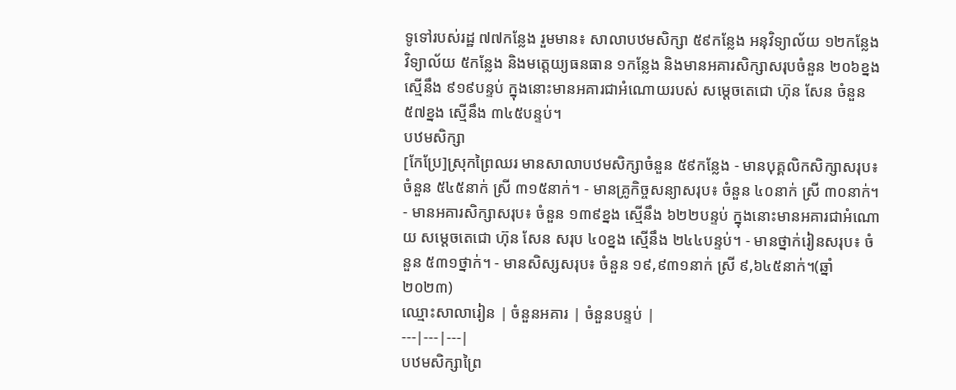ទូទៅរបស់រដ្ឋ ៧៧កន្លែង រួមមាន៖ សាលាបឋមសិក្សា ៥៩កន្លែង អនុវិទ្យាល័យ ១២កន្លែង វិទ្យាល័យ ៥កន្លែង និងមត្តេយ្យធនធាន ១កន្លែង និងមានអគារសិក្សាសរុបចំនួន ២០៦ខ្នង ស្មើនឹង ៩១៩បន្ទប់ ក្នុងនោះមានអគារជាអំណោយរបស់ សម្តេចតេជោ ហ៊ុន សែន ចំនួន ៥៧ខ្នង ស្មើនឹង ៣៤៥បន្ទប់។
បឋមសិក្សា
[កែប្រែ]ស្រុកព្រៃឈរ មានសាលាបឋមសិក្សាចំនួន ៥៩កន្លែង - មានបុគ្គលិកសិក្សាសរុប៖ ចំនួន ៥៤៥នាក់ ស្រី ៣១៥នាក់។ - មានគ្រូកិច្ចសន្យាសរុប៖ ចំនួន ៤០នាក់ ស្រី ៣០នាក់។ - មានអគារសិក្សាសរុប៖ ចំនួន ១៣៩ខ្នង ស្មើនឹង ៦២២បន្ទប់ ក្នុងនោះមានអគារជាអំណោយ សម្តេចតេជោ ហ៊ុន សែន សរុប ៤០ខ្នង ស្មើនឹង ២៤៤បន្ទប់។ - មានថ្នាក់រៀនសរុប៖ ចំនួន ៥៣១ថ្នាក់។ - មានសិស្សសរុប៖ ចំនួន ១៩,៩៣១នាក់ ស្រី ៩,៦៤៥នាក់។(ឆ្នាំ២០២៣)
ឈ្មោះសាលារៀន | ចំនួនអគារ | ចំនួនបន្ទប់ |
---|---|---|
បឋមសិក្សាព្រៃ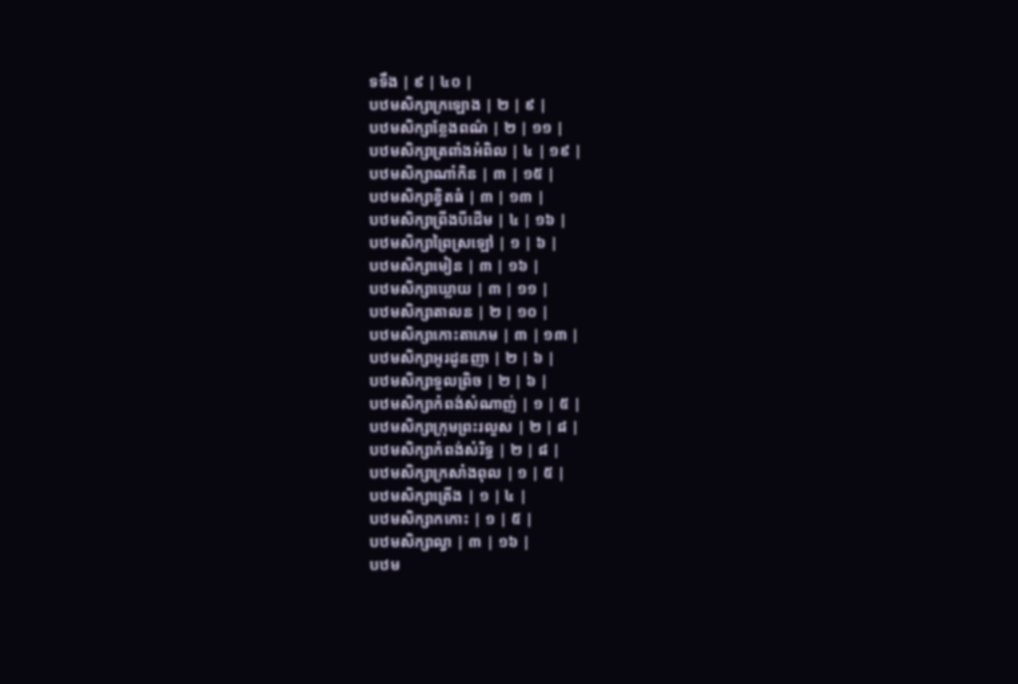ទទឹង | ៩ | ៤០ |
បឋមសិក្សាក្រឡោង | ២ | ៩ |
បឋមសិក្សាខ្លែងពណ៌ | ២ | ១១ |
បឋមសិក្សាត្រពាំងអំពិល | ៤ | ១៩ |
បឋមសិក្សាណាំកិន | ៣ | ១៥ |
បឋមសិក្សាខ្វិតធំ | ៣ | ១៣ |
បឋមសិក្សាព្រីងបីដើម | ៤ | ១៦ |
បឋមសិក្សាព្រៃស្រឡៅ | ១ | ៦ |
បឋមសិក្សាមៀន | ៣ | ១៦ |
បឋមសិក្សាឃ្លោយ | ៣ | ១១ |
បឋមសិក្សាតាលន | ២ | ១០ |
បឋមសិក្សាកោះតាភេម | ៣ | ១៣ |
បឋមសិក្សាអូរដូនញា | ២ | ៦ |
បឋមសិក្សាទួលព្រិច | ២ | ៦ |
បឋមសិក្សាកំពង់សំណាញ់ | ១ | ៥ |
បឋមសិក្សាក្រុមព្រះរលួស | ២ | ៨ |
បឋមសិក្សាកំពង់សំរិទ្ធ | ២ | ៨ |
បឋមសិក្សាក្រសាំងពុល | ១ | ៥ |
បឋមសិក្សាត្រើង | ១ | ៤ |
បឋមសិក្សាកកោះ | ១ | ៥ |
បឋមសិក្សាល្វា | ៣ | ១៦ |
បឋម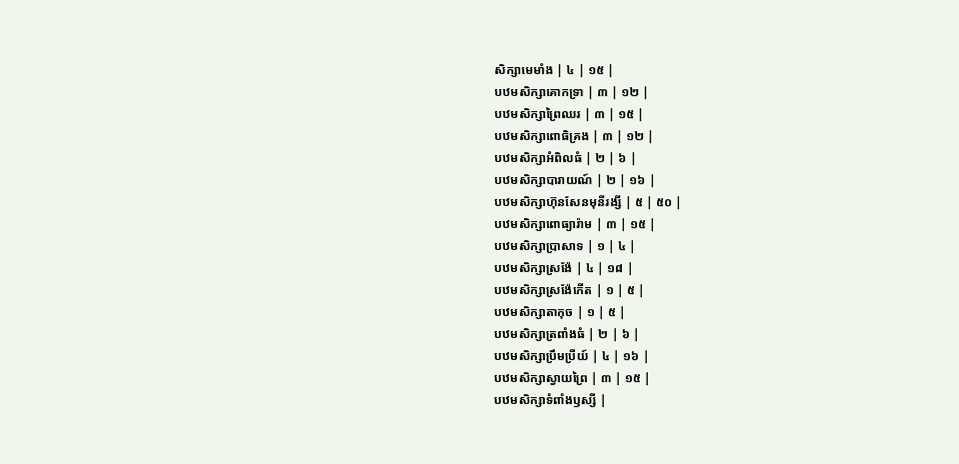សិក្សាមេមាំង | ៤ | ១៥ |
បឋមសិក្សាគោកទ្រា | ៣ | ១២ |
បឋមសិក្សាព្រៃឈរ | ៣ | ១៥ |
បឋមសិក្សាពោធិគ្រង | ៣ | ១២ |
បឋមសិក្សាអំពិលធំ | ២ | ៦ |
បឋមសិក្សាបារាយណ៍ | ២ | ១៦ |
បឋមសិក្សាហ៊ុនសែនមុនីរង្សី | ៥ | ៥០ |
បឋមសិក្សាពោធ្យារ៉ាម | ៣ | ១៥ |
បឋមសិក្សាប្រាសាទ | ១ | ៤ |
បឋមសិក្សាស្រង៉ែ | ៤ | ១៨ |
បឋមសិក្សាស្រង៉ែកើត | ១ | ៥ |
បឋមសិក្សាតាកុច | ១ | ៥ |
បឋមសិក្សាត្រពាំងធំ | ២ | ៦ |
បឋមសិក្សាប្រឹមប្រីយ៍ | ៤ | ១៦ |
បឋមសិក្សាស្វាយព្រៃ | ៣ | ១៥ |
បឋមសិក្សាទំពាំងឫស្សី |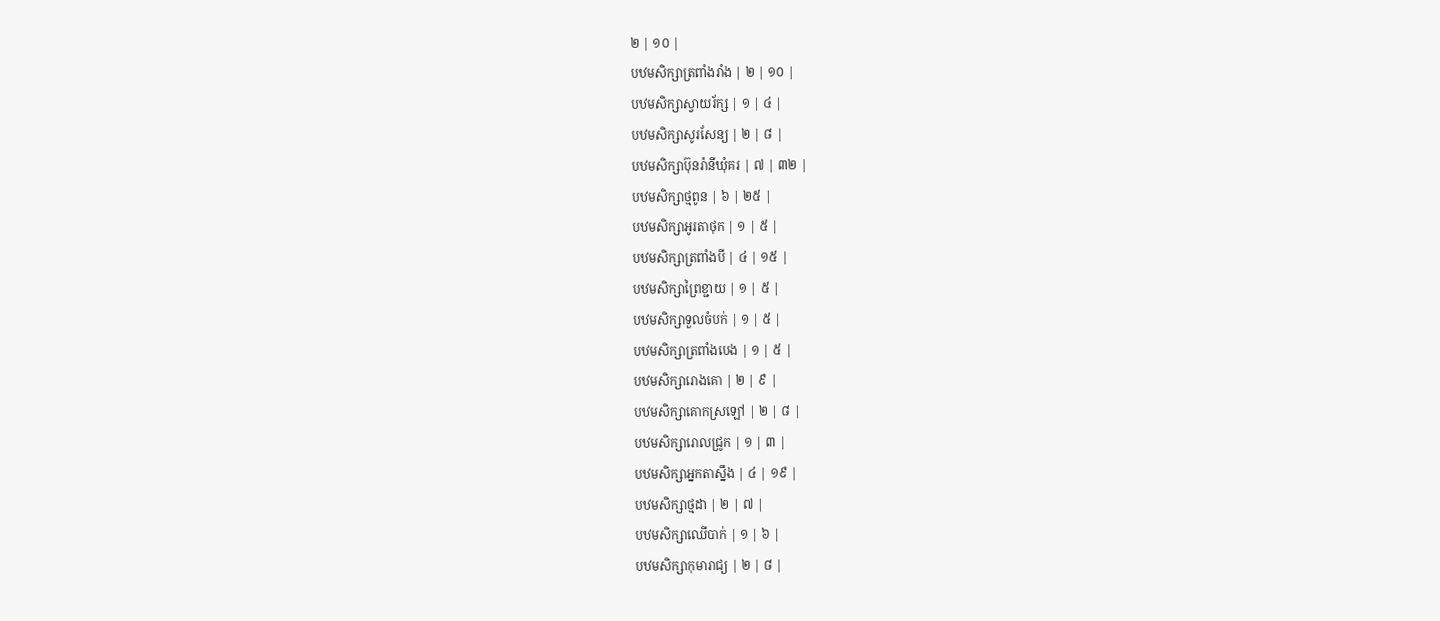២ | ១០ |
បឋមសិក្សាត្រពាំងរាំង | ២ | ១០ |
បឋមសិក្សាស្វាយរ័ក្ស | ១ | ៤ |
បឋមសិក្សាសូរសែន្យ | ២ | ៨ |
បឋមសិក្សាប៊ុនរ៉ានីឃុំគរ | ៧ | ៣២ |
បឋមសិក្សាថ្មពូន | ៦ | ២៥ |
បឋមសិក្សាអូរតាថុក | ១ | ៥ |
បឋមសិក្សាត្រពាំងបី | ៤ | ១៥ |
បឋមសិក្សាព្រៃខ្ជាយ | ១ | ៥ |
បឋមសិក្សាទួលចំបក់ | ១ | ៥ |
បឋមសិក្សាត្រពាំងបេង | ១ | ៥ |
បឋមសិក្សារោងគោ | ២ | ៩ |
បឋមសិក្សាគោកស្រឡៅ | ២ | ៨ |
បឋមសិក្សារោលជ្រូក | ១ | ៣ |
បឋមសិក្សាអ្នកតាស្នឹង | ៤ | ១៩ |
បឋមសិក្សាថ្មដា | ២ | ៧ |
បឋមសិក្សាឈើបាក់ | ១ | ៦ |
បឋមសិក្សាកុមារាជ្យ | ២ | ៨ |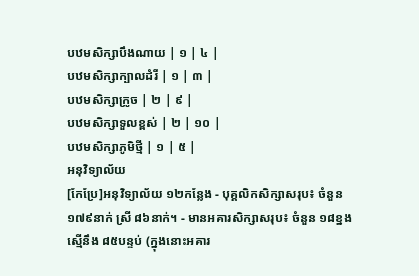បឋមសិក្សាបឹងណាយ | ១ | ៤ |
បឋមសិក្សាក្បាលដំរី | ១ | ៣ |
បឋមសិក្សាក្រូច | ២ | ៩ |
បឋមសិក្សាទួលខ្ពស់ | ២ | ១០ |
បឋមសិក្សាភូមិថ្មី | ១ | ៥ |
អនុវិទ្យាល័យ
[កែប្រែ]អនុវិទ្យាល័យ ១២កន្លែង - បុគ្គលិកសិក្សាសរុប៖ ចំនួន ១៧៩នាក់ ស្រី ៨៦នាក់។ - មានអគារសិក្សាសរុប៖ ចំនួន ១៨ខ្នង ស្មើនឹង ៨៥បន្ទប់ (ក្នុងនោះអគារ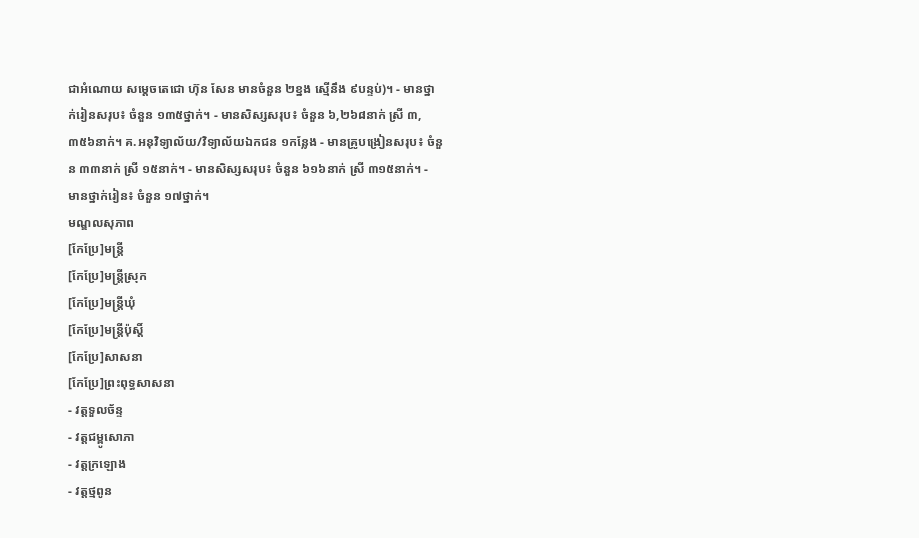ជាអំណោយ សម្ដេចតេជោ ហ៊ុន សែន មានចំនួន ២ខ្នង ស្មើនឹង ៩បន្ទប់)។ - មានថ្នាក់រៀនសរុប៖ ចំនួន ១៣៥ថ្នាក់។ - មានសិស្សសរុប៖ ចំនួន ៦,២៦៨នាក់ ស្រី ៣,៣៥៦នាក់។ គ.អនុវិទ្យាល័យ/វិទ្យាល័យឯកជន ១កន្លែង - មានគ្រូបង្រៀនសរុប៖ ចំនួន ៣៣នាក់ ស្រី ១៥នាក់។ - មានសិស្សសរុប៖ ចំនួន ៦១៦នាក់ ស្រី ៣១៥នាក់។ - មានថ្នាក់រៀន៖ ចំនួន ១៧ថ្នាក់។
មណ្ឌលសុភាព
[កែប្រែ]មន្ត្រី
[កែប្រែ]មន្ត្រីស្រុក
[កែប្រែ]មន្ត្រីឃុំ
[កែប្រែ]មន្ត្រីប៉ុស្ដិ៍
[កែប្រែ]សាសនា
[កែប្រែ]ព្រះពុទ្ធសាសនា
- វត្តទួលច័ន្ទ
- វត្តជម្ពូសោភា
- វត្តក្រឡោង
- វត្តថ្មពូន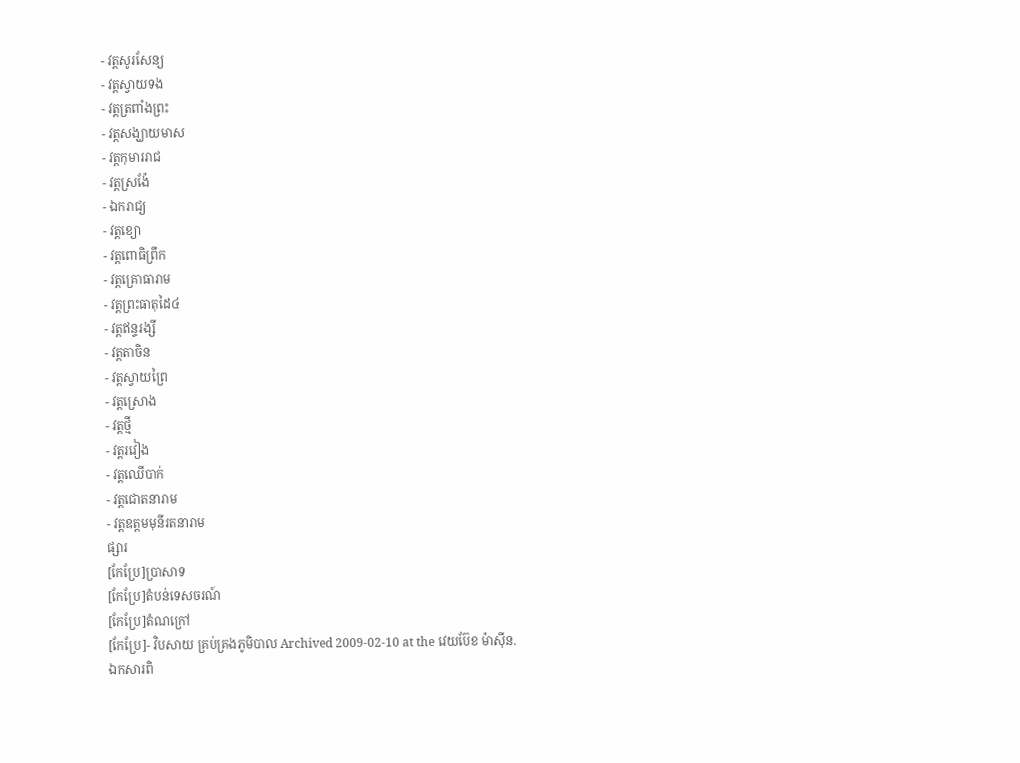- វត្តសូរសែន្យ
- វត្តស្វាយទង
- វត្តត្រពាំងព្រះ
- វត្តសង្ឃាយមាស
- វត្តកុមាររាជ
- វត្តស្រង៉ែ
- ឯករាជ្យ
- វត្តខ្យោ
- វត្តពោធិព្រឹក
- វត្តគ្រោធារាម
- វត្តព្រះធាតុដៃ៤
- វត្តឥន្ទរង្សី
- វត្តតាចិន
- វត្តស្វាយព្រៃ
- វត្តស្រោង
- វត្តថ្មី
- វត្តរវៀង
- វត្តឈេីបាក់
- វត្តជោតនារាម
- វត្តឧត្តមមុនីរតនារាម
ផ្សារ
[កែប្រែ]ប្រាសាទ
[កែប្រែ]តំបន់ទេសចរណ៍
[កែប្រែ]តំណក្រៅ
[កែប្រែ]- វិបសាយ គ្រប់គ្រងភូមិបាល Archived 2009-02-10 at the វេយប៊ែខ ម៉ាស៊ីន.
ឯកសារពិ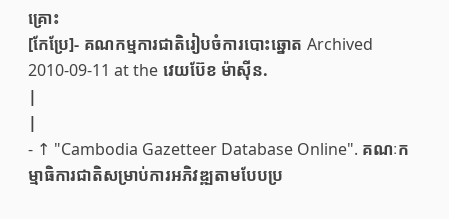គ្រោះ
[កែប្រែ]- គណកម្មការជាតិរៀបចំការបោះឆ្នោត Archived 2010-09-11 at the វេយប៊ែខ ម៉ាស៊ីន.
|
|
- ↑ "Cambodia Gazetteer Database Online". គណៈកម្មាធិការជាតិសម្រាប់ការអភិវឌ្ឍតាមបែបប្រ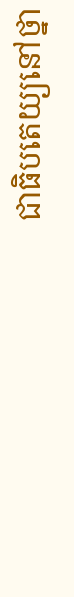ជាធិបតេយ្យនៅថ្នា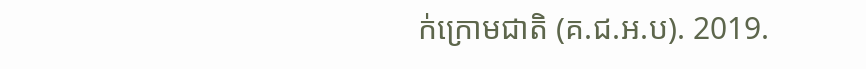ក់ក្រោមជាតិ (គ.ជ.អ.ប). 2019.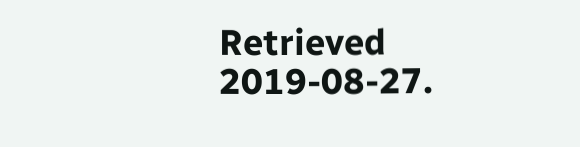Retrieved 2019-08-27.